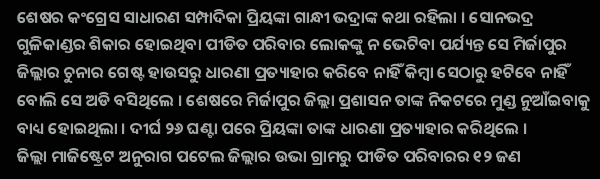ଶେଷର କଂଗ୍ରେସ ସାଧାରଣ ସମ୍ପାଦିକା ପ୍ରିୟଙ୍କା ଗାନ୍ଧୀ ଭଦ୍ରାଙ୍କ କଥା ରହିଲା । ସୋନଭଦ୍ର ଗୁଳିକାଣ୍ଡର ଶିକାର ହୋଇଥିବା ପୀଡିତ ପରିବାର ଲୋକଙ୍କୁ ନ ଭେଟିବା ପର୍ଯ୍ୟନ୍ତ ସେ ମିର୍ଜାପୁର ଜିଲ୍ଲାର ଚୁନାର ଗେଷ୍ଟ ହାଉସରୁ ଧାରଣା ପ୍ରତ୍ୟାହାର କରିବେ ନାହିଁ କିମ୍ବା ସେଠାରୁ ହଟିବେ ନାହିଁ ବୋଲି ସେ ଅଡି ବସିଥିଲେ । ଶେଷରେ ମିର୍ଜାପୁର ଜିଲ୍ଲା ପ୍ରଶାସନ ତାଙ୍କ ନିକଟରେ ମୁଣ୍ଡ ନୁଆଁଇବାକୁ ବାଧ୍ୟ ହୋଇଥିଲା । ଦୀର୍ଘ ୨୬ ଘଣ୍ଟା ପରେ ପ୍ରିୟଙ୍କା ତାଙ୍କ ଧାରଣା ପ୍ରତ୍ୟାହାର କରିଥିଲେ ।
ଜିଲ୍ଲା ମାଜିଷ୍ଟ୍ରେଟ ଅନୁରାଗ ପଟେଲ ଜିଲ୍ଲାର ଉଭା ଗ୍ରାମରୁ ପୀଡିତ ପରିବାରର ୧୨ ଜଣ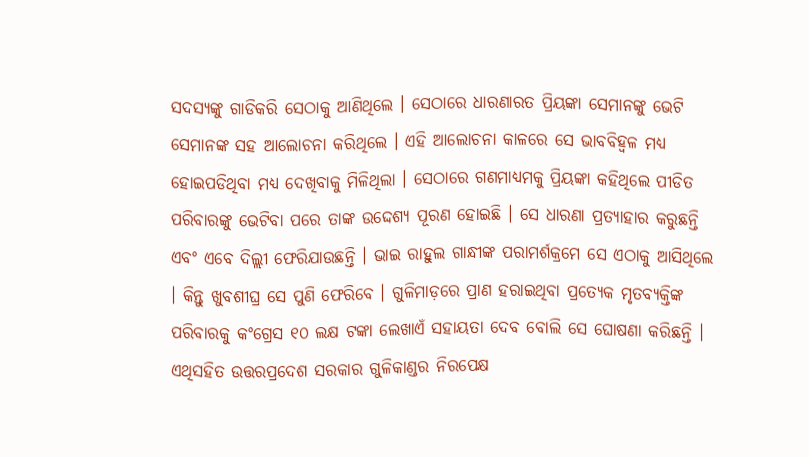ସଦସ୍ୟଙ୍କୁ ଗାଡିକରି ସେଠାକୁ ଆଣିଥିଲେ । ସେଠାରେ ଧାରଣାରତ ପ୍ରିୟଙ୍କା ସେମାନଙ୍କୁ ଭେଟି ସେମାନଙ୍କ ସହ ଆଲୋଚନା କରିଥିଲେ । ଏହି ଆଲୋଚନା କାଳରେ ସେ ଭାବବିହ୍ୱଳ ମଧ୍ୟ ହୋଇପଡିଥିବା ମଧ୍ୟ ଦେଖିବାକୁ ମିଳିଥିଲା । ସେଠାରେ ଗଣମାଧ୍ୟମକୁ ପ୍ରିୟଙ୍କା କହିଥିଲେ ପୀଡିତ ପରିବାରଙ୍କୁ ଭେଟିବା ପରେ ତାଙ୍କ ଉଦ୍ଦେଶ୍ୟ ପୂରଣ ହୋଇଛି । ସେ ଧାରଣା ପ୍ରତ୍ୟାହାର କରୁଛନ୍ତି ଏବଂ ଏବେ ଦିଲ୍ଲୀ ଫେରିଯାଉଛନ୍ତି । ଭାଇ ରାହୁଲ ଗାନ୍ଧୀଙ୍କ ପରାମର୍ଶକ୍ରମେ ସେ ଏଠାକୁ ଆସିଥିଲେ । କିନ୍ତୁ ଖୁବଶୀଘ୍ର ସେ ପୁଣି ଫେରିବେ । ଗୁଳିମାଡ଼ରେ ପ୍ରାଣ ହରାଇଥିବା ପ୍ରତ୍ୟେକ ମୃତବ୍ୟକ୍ତିଙ୍କ ପରିବାରକୁ କଂଗ୍ରେସ ୧୦ ଲକ୍ଷ ଟଙ୍କା ଲେଖାଏଁ ସହାୟତା ଦେବ ବୋଲି ସେ ଘୋଷଣା କରିଛନ୍ତି । ଏଥିସହିତ ଉତ୍ତରପ୍ରଦେଶ ସରକାର ଗୁଳିକାଣ୍ଡର ନିରପେକ୍ଷ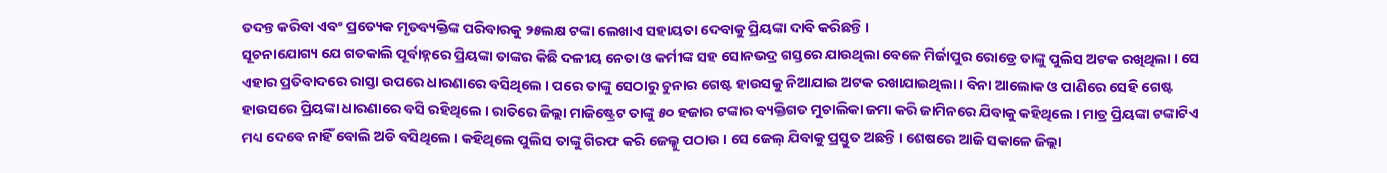ତଦନ୍ତ କରିବା ଏବଂ ପ୍ରତ୍ୟେକ ମୃତବ୍ୟକ୍ତିଙ୍କ ପରିବାରକୁ ୨୫ଲକ୍ଷ ଟଙ୍କା ଲେଖାଏ ସହାୟତା ଦେବାକୁ ପ୍ରିୟଙ୍କା ଦାବି କରିଛନ୍ତି ।
ସୂଚନାଯୋଗ୍ୟ ଯେ ଗତକାଲି ପୂର୍ବାହ୍ନରେ ପ୍ରିୟଙ୍କା ତାଙ୍କର କିଛି ଦଳୀୟ ନେତା ଓ କର୍ମୀଙ୍କ ସହ ସୋନଭଦ୍ର ଗସ୍ତରେ ଯାଉଥିଲା ବେଳେ ମିର୍ଜାପୁର ରୋଡ୍ରେ ତାଙ୍କୁ ପୁଲିସ ଅଟକ ରଖିଥିଲା । ସେ ଏହାର ପ୍ରତିବାଦରେ ରାସ୍ତା ଉପରେ ଧାରଣାରେ ବସିଥିଲେ । ପରେ ତାଙ୍କୁ ସେଠାରୁ ଚୁନାର ଗେଷ୍ଟ ହାଉସକୁ ନିଆଯାଇ ଅଟକ ରଖାଯାଇଥିଲା । ବିନା ଆଲୋକ ଓ ପାଣିରେ ସେହି ଗେଷ୍ଟ ହାଉସରେ ପ୍ରିୟଙ୍କା ଧାରଣାରେ ବସି ରହିଥିଲେ । ରାତିରେ ଜିଲ୍ଲା ମାଜିଷ୍ଟ୍ରେଟ ତାଙ୍କୁ ୫୦ ହଜାର ଟଙ୍କାର ବ୍ୟକ୍ତିଗତ ମୁଚାଲିକା ଜମା କରି ଜାମିନରେ ଯିବାକୁ କହିଥିଲେ । ମାତ୍ର ପ୍ରିୟଙ୍କା ଟଙ୍କାଟିଏ ମଧ୍ୟ ଦେବେ ନାହିଁ ବୋଲି ଅଡି ବସିଥିଲେ । କହିଥିଲେ ପୁଲିସ ତାଙ୍କୁ ଗିରଫ କରି ଜେଲ୍କୁ ପଠାଉ । ସେ ଜେଲ୍ ଯିବାକୁ ପ୍ରସ୍ତୁତ ଅଛନ୍ତି । ଶେଷରେ ଆଜି ସକାଳେ ଜିଲ୍ଲା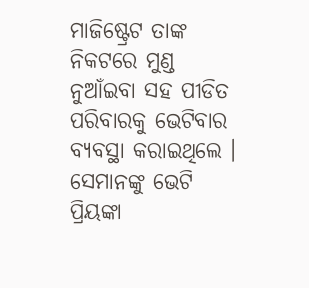ମାଜିଷ୍ଟ୍ରେଟ ତାଙ୍କ ନିକଟରେ ମୁଣ୍ଡ ନୁଆଁଇବା ସହ ପୀଡିତ ପରିବାରକୁ ଭେଟିବାର ବ୍ୟବସ୍ଥା କରାଇଥିଲେ । ସେମାନଙ୍କୁ ଭେଟି ପ୍ରିୟଙ୍କା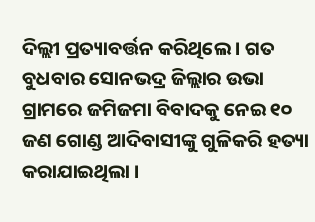ଦିଲ୍ଲୀ ପ୍ରତ୍ୟାବର୍ତ୍ତନ କରିଥିଲେ । ଗତ ବୁଧବାର ସୋନଭଦ୍ର ଜିଲ୍ଲାର ଉଭା ଗ୍ରାମରେ ଜମିଜମା ବିବାଦକୁ ନେଇ ୧୦ ଜଣ ଗୋଣ୍ଡ ଆଦିବାସୀଙ୍କୁ ଗୁଳିକରି ହତ୍ୟା କରାଯାଇଥିଲା ।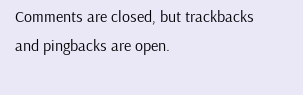Comments are closed, but trackbacks and pingbacks are open.